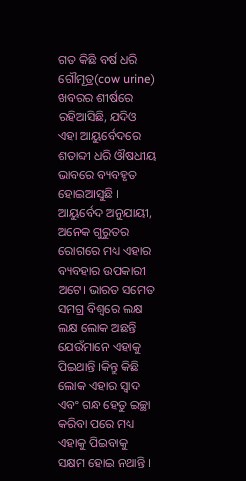ଗତ କିଛି ବର୍ଷ ଧରି ଗୌମୂତ୍ର(cow urine) ଖବରର ଶୀର୍ଷରେ ରହିଆସିଛି, ଯଦିଓ ଏହା ଆୟୁର୍ବେଦରେ ଶତାବ୍ଦୀ ଧରି ଔଷଧୀୟ ଭାବରେ ବ୍ୟବହୃତ ହୋଇଆସୁଛି । ଆୟୁର୍ବେଦ ଅନୁଯାୟୀ, ଅନେକ ଗୁରୁତର ରୋଗରେ ମଧ୍ୟ ଏହାର ବ୍ୟବହାର ଉପକାରୀ ଅଟେ। ଭାରତ ସମେତ ସମଗ୍ର ବିଶ୍ୱରେ ଲକ୍ଷ ଲକ୍ଷ ଲୋକ ଅଛନ୍ତି ଯେଉଁମାନେ ଏହାକୁ ପିଇଥାନ୍ତି ।କିନ୍ତୁ କିଛି ଲୋକ ଏହାର ସ୍ୱାଦ ଏବଂ ଗନ୍ଧ ହେତୁ ଇଚ୍ଛା କରିବା ପରେ ମଧ୍ୟ ଏହାକୁ ପିଇବାକୁ ସକ୍ଷମ ହୋଇ ନଥାନ୍ତି ।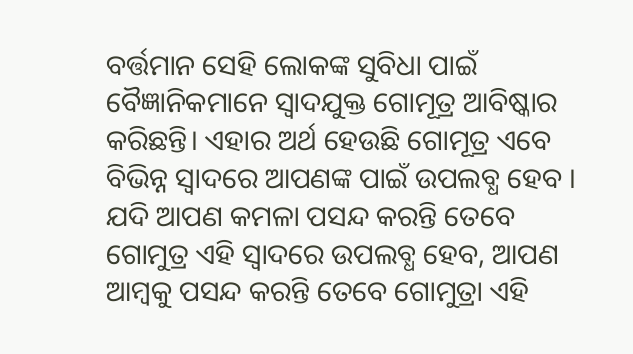ବର୍ତ୍ତମାନ ସେହି ଲୋକଙ୍କ ସୁବିଧା ପାଇଁ ବୈଜ୍ଞାନିକମାନେ ସ୍ୱାଦଯୁକ୍ତ ଗୋମୂତ୍ର ଆବିଷ୍କାର କରିଛନ୍ତି। ଏହାର ଅର୍ଥ ହେଉଛି ଗୋମୂତ୍ର ଏବେ ବିଭିନ୍ନ ସ୍ୱାଦରେ ଆପଣଙ୍କ ପାଇଁ ଉପଲବ୍ଧ ହେବ । ଯଦି ଆପଣ କମଳା ପସନ୍ଦ କରନ୍ତି ତେବେ ଗୋମୁତ୍ର ଏହି ସ୍ୱାଦରେ ଉପଲବ୍ଧ ହେବ, ଆପଣ ଆମ୍ବକୁ ପସନ୍ଦ କରନ୍ତି ତେବେ ଗୋମୁତ୍ରା ଏହି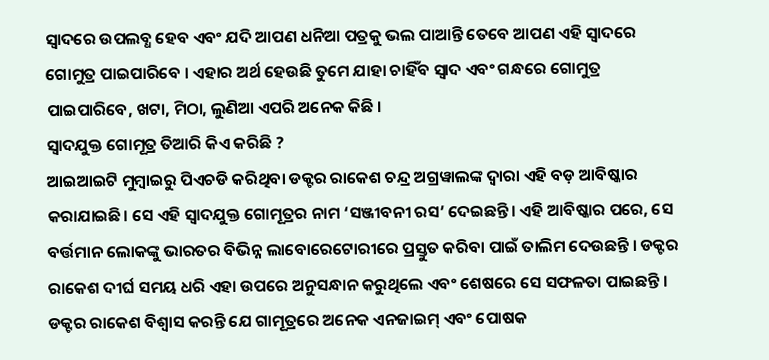ସ୍ୱାଦରେ ଉପଲବ୍ଧ ହେବ ଏବଂ ଯଦି ଆପଣ ଧନିଆ ପତ୍ରକୁ ଭଲ ପାଆନ୍ତି ତେବେ ଆପଣ ଏହି ସ୍ୱାଦରେ ଗୋମୁତ୍ର ପାଇପାରିବେ । ଏହାର ଅର୍ଥ ହେଉଛି ତୁମେ ଯାହା ଚାହିଁବ ସ୍ୱାଦ ଏବଂ ଗନ୍ଧରେ ଗୋମୁତ୍ର ପାଇପାରିବେ, ଖଟା, ମିଠା, ଲୁଣିଆ ଏପରି ଅନେକ କିଛି ।
ସ୍ୱାଦଯୁକ୍ତ ଗୋମୂତ୍ର ତିଆରି କିଏ କରିଛି ?
ଆଇଆଇଟି ମୁମ୍ବାଇରୁ ପିଏଚଡି କରିଥିବା ଡକ୍ଟର ରାକେଶ ଚନ୍ଦ୍ର ଅଗ୍ରୱାଲଙ୍କ ଦ୍ୱାରା ଏହି ବଡ଼ ଆବିଷ୍କାର କରାଯାଇଛି। ସେ ଏହି ସ୍ୱାଦଯୁକ୍ତ ଗୋମୂତ୍ରର ନାମ ‘ସଞ୍ଜୀବନୀ ରସ’ ଦେଇଛନ୍ତି। ଏହି ଆବିଷ୍କାର ପରେ, ସେ ବର୍ତ୍ତମାନ ଲୋକଙ୍କୁ ଭାରତର ବିଭିନ୍ନ ଲାବୋରେଟୋରୀରେ ପ୍ରସ୍ତୁତ କରିବା ପାଇଁ ତାଲିମ ଦେଉଛନ୍ତି । ଡକ୍ଟର ରାକେଶ ଦୀର୍ଘ ସମୟ ଧରି ଏହା ଉପରେ ଅନୁସନ୍ଧାନ କରୁଥିଲେ ଏବଂ ଶେଷରେ ସେ ସଫଳତା ପାଇଛନ୍ତି । ଡକ୍ଟର ରାକେଶ ବିଶ୍ୱାସ କରନ୍ତି ଯେ ଗାମୂତ୍ରରେ ଅନେକ ଏନଜାଇମ୍ ଏବଂ ପୋଷକ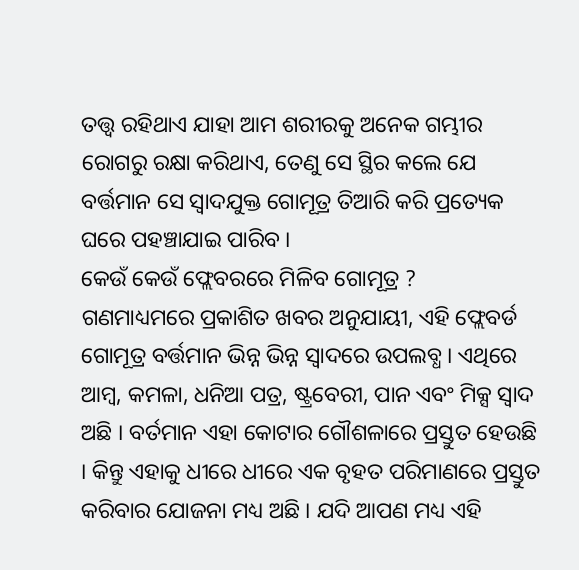ତତ୍ତ୍ୱ ରହିଥାଏ ଯାହା ଆମ ଶରୀରକୁ ଅନେକ ଗମ୍ଭୀର ରୋଗରୁ ରକ୍ଷା କରିଥାଏ, ତେଣୁ ସେ ସ୍ଥିର କଲେ ଯେ ବର୍ତ୍ତମାନ ସେ ସ୍ୱାଦଯୁକ୍ତ ଗୋମୂତ୍ର ତିଆରି କରି ପ୍ରତ୍ୟେକ ଘରେ ପହଞ୍ଚାଯାଇ ପାରିବ ।
କେଉଁ କେଉଁ ଫ୍ଲେବରରେ ମିଳିବ ଗୋମୂତ୍ର ?
ଗଣମାଧ୍ୟମରେ ପ୍ରକାଶିତ ଖବର ଅନୁଯାୟୀ, ଏହି ଫ୍ଲେବର୍ଡ ଗୋମୂତ୍ର ବର୍ତ୍ତମାନ ଭିନ୍ନ ଭିନ୍ନ ସ୍ୱାଦରେ ଉପଲବ୍ଧ । ଏଥିରେ ଆମ୍ବ, କମଳା, ଧନିଆ ପତ୍ର, ଷ୍ଟ୍ରବେରୀ, ପାନ ଏବଂ ମିକ୍ସ ସ୍ୱାଦ ଅଛି । ବର୍ତମାନ ଏହା କୋଟାର ଗୌଶଳାରେ ପ୍ରସ୍ତୁତ ହେଉଛି । କିନ୍ତୁ ଏହାକୁ ଧୀରେ ଧୀରେ ଏକ ବୃହତ ପରିମାଣରେ ପ୍ରସ୍ତୁତ କରିବାର ଯୋଜନା ମଧ୍ୟ ଅଛି । ଯଦି ଆପଣ ମଧ୍ୟ ଏହି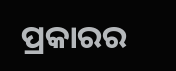ପ୍ରକାରର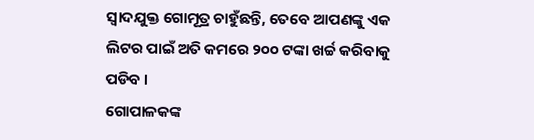ସ୍ୱାଦଯୁକ୍ତ ଗୋମୂତ୍ର ଚାହୁଁଛନ୍ତି, ତେବେ ଆପଣଙ୍କୁ ଏକ ଲିଟର ପାଇଁ ଅତି କମରେ ୨୦୦ ଟଙ୍କା ଖର୍ଚ୍ଚ କରିବାକୁ ପଡିବ ।
ଗୋପାଳକଙ୍କ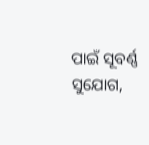ପାଇଁ ସୂବର୍ଣ୍ଣ ସୁଯୋଗ,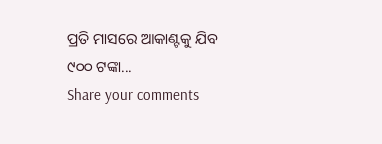ପ୍ରତି ମାସରେ ଆକାଣ୍ଟକୁ ଯିବ ୯୦୦ ଟଙ୍କା...
Share your comments